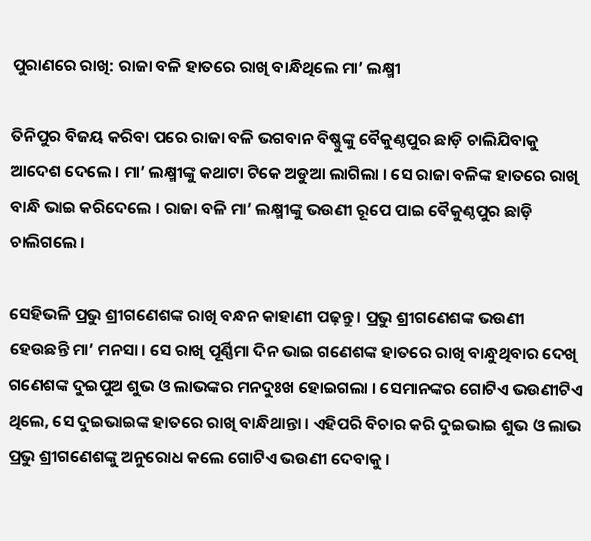ପୁରାଣରେ ରାଖି: ରାଜା ବଳି ହାତରେ ରାଖି ବାନ୍ଧିଥିଲେ ମା’ ଲକ୍ଷ୍ମୀ

ତିନିପୁର ବିଜୟ କରିବା ପରେ ରାଜା ବଳି ଭଗବାନ ବିଷ୍ଣୁଙ୍କୁ ବୈକୁଣ୍ଠପୁର ଛାଡ଼ି ଚାଲିଯିବାକୁ ଆଦେଶ ଦେଲେ । ମା’ ଲକ୍ଷ୍ମୀଙ୍କୁ କଥାଟା ଟିକେ ଅଡୁଆ ଲାଗିଲା । ସେ ରାଜା ବଳିଙ୍କ ହାତରେ ରାଖି ବାନ୍ଧି ଭାଇ କରିଦେଲେ । ରାଜା ବଳି ମା’ ଲକ୍ଷ୍ମୀଙ୍କୁ ଭଉଣୀ ରୂପେ ପାଇ ବୈକୁଣ୍ଠପୁର ଛାଡ଼ି ଚାଲିଗଲେ ।

ସେହିଭଳି ପ୍ରଭୁ ଶ୍ରୀଗଣେଶଙ୍କ ରାଖି ବନ୍ଧନ କାହାଣୀ ପଢ଼ନ୍ତୁ । ପ୍ରଭୁ ଶ୍ରୀଗଣେଶଙ୍କ ଭଉଣୀ ହେଉଛନ୍ତି ମା’ ମନସା । ସେ ରାଖି ପୂର୍ଣ୍ଣିମା ଦିନ ଭାଇ ଗଣେଶଙ୍କ ହାତରେ ରାଖି ବାନ୍ଧୁଥିବାର ଦେଖି ଗଣେଶଙ୍କ ଦୁଇପୁଅ ଶୁଭ ଓ ଲାଭଙ୍କର ମନଦୁଃଖ ହୋଇଗଲା । ସେମାନଙ୍କର ଗୋଟିଏ ଭଉଣୀଟିଏ ଥିଲେ, ସେ ଦୁଇଭାଇଙ୍କ ହାତରେ ରାଖି ବାନ୍ଧିଥାନ୍ତା । ଏହିପରି ବିଚାର କରି ଦୁଇଭାଇ ଶୁଭ ଓ ଲାଭ ପ୍ରଭୁ ଶ୍ରୀଗଣେଶଙ୍କୁ ଅନୁରୋଧ କଲେ ଗୋଟିଏ ଭଉଣୀ ଦେବାକୁ ।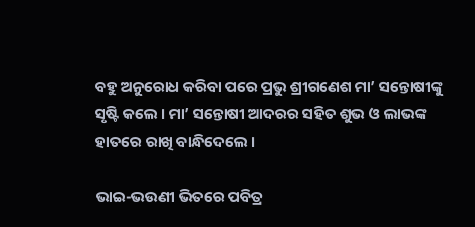ବହୁ ଅନୁରୋଧ କରିବା ପରେ ପ୍ରଭୁ ଶ୍ରୀଗଣେଶ ମା’ ସନ୍ତୋଷୀଙ୍କୁ ସୃଷ୍ଟି କଲେ । ମା’ ସନ୍ତୋଷୀ ଆଦରର ସହିତ ଶୁଭ ଓ ଲାଭଙ୍କ ହାତରେ ରାଖି ବାନ୍ଧିଦେଲେ ।

ଭାଇ-ଭଉଣୀ ଭିତରେ ପବିତ୍ର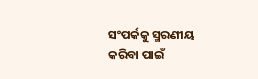ସଂପର୍କକୁ ସ୍ମରଣୀୟ କରିବା ପାଇଁ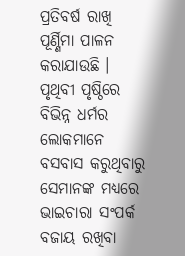ପ୍ରତିବର୍ଷ ରାଖି ପୂର୍ଣ୍ଣିମା ପାଳନ କରାଯାଉଛି । ପୃଥିବୀ ପୃଷ୍ଠିରେ ବିଭିନ୍ନ ଧର୍ମର ଲୋକମାନେ ବସବାସ କରୁଥିବାରୁ ସେମାନଙ୍କ ମଧ୍ୟରେ ଭାଇଚାରା ସଂପର୍କ ବଜାୟ ରଖିବା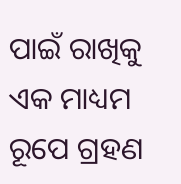ପାଇଁ ରାଖିକୁ ଏକ ମାଧ୍ୟମ ରୂପେ ଗ୍ରହଣ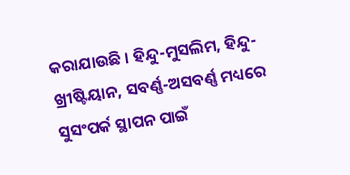କରାଯାଉଛି । ହିନ୍ଦୁ-ମୁସଲିମ, ହିନ୍ଦୁ-ଖ୍ରୀଷ୍ଟିୟାନ, ସବର୍ଣ୍ଣ-ଅସବର୍ଣ୍ଣ ମଧ୍ୟରେ ସୁସଂପର୍କ ସ୍ଥାପନ ପାଇଁ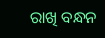ରାଖି ବନ୍ଧନ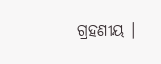ଗ୍ରହଣୀୟ ।